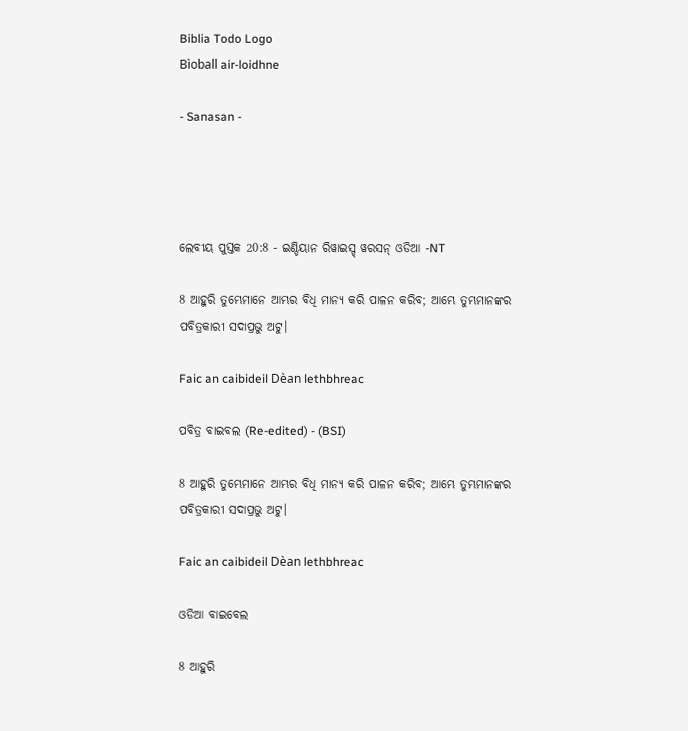Biblia Todo Logo
Bìoball air-loidhne

- Sanasan -




ଲେବୀୟ ପୁସ୍ତକ 20:8 - ଇଣ୍ଡିୟାନ ରିୱାଇସ୍ଡ୍ ୱରସନ୍ ଓଡିଆ -NT

8 ଆହୁରି ତୁମ୍ଭେମାନେ ଆମ୍ଭର ବିଧି ମାନ୍ୟ କରି ପାଳନ କରିବ; ଆମ୍ଭେ ତୁମ୍ଭମାନଙ୍କର ପବିତ୍ରକାରୀ ସଦାପ୍ରଭୁ ଅଟୁ।

Faic an caibideil Dèan lethbhreac

ପବିତ୍ର ବାଇବଲ (Re-edited) - (BSI)

8 ଆହୁରି ତୁମ୍ଭେମାନେ ଆମ୍ଭର ବିଧି ମାନ୍ୟ କରି ପାଳନ କରିବ; ଆମ୍ଭେ ତୁମ୍ଭମାନଙ୍କର ପବିତ୍ରକାରୀ ସଦାପ୍ରଭୁ ଅଟୁ।

Faic an caibideil Dèan lethbhreac

ଓଡିଆ ବାଇବେଲ

8 ଆହୁରି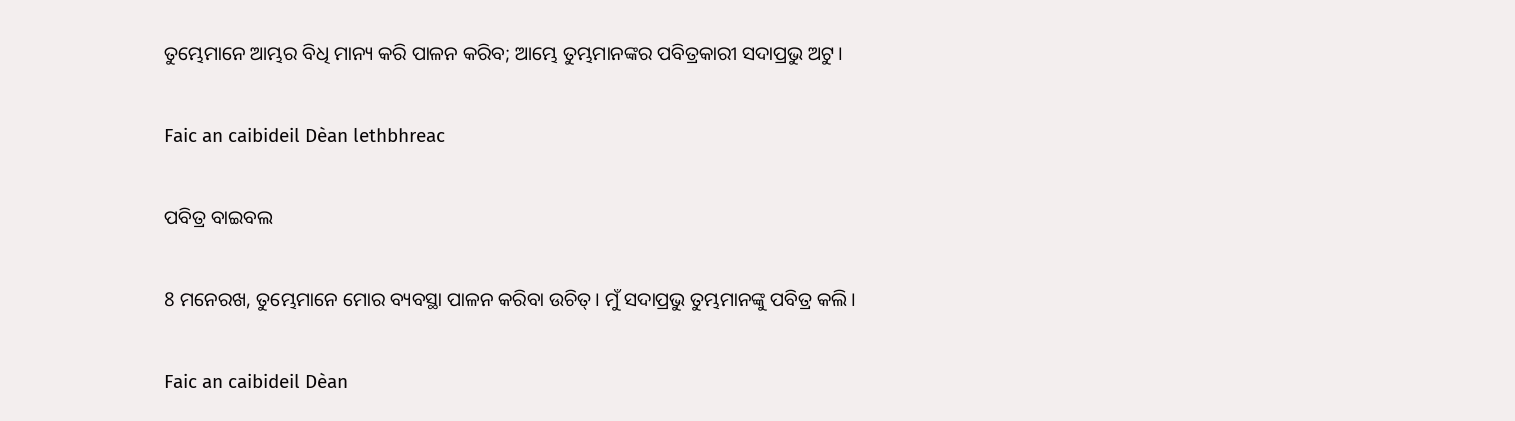ତୁମ୍ଭେମାନେ ଆମ୍ଭର ବିଧି ମାନ୍ୟ କରି ପାଳନ କରିବ; ଆମ୍ଭେ ତୁମ୍ଭମାନଙ୍କର ପବିତ୍ରକାରୀ ସଦାପ୍ରଭୁ ଅଟୁ।

Faic an caibideil Dèan lethbhreac

ପବିତ୍ର ବାଇବଲ

8 ମନେରଖ, ତୁମ୍ଭେମାନେ ମୋର ବ୍ୟବସ୍ଥା ପାଳନ କରିବା ଉଚିତ୍। ମୁଁ ସଦାପ୍ରଭୁ ତୁମ୍ଭମାନଙ୍କୁ ପବିତ୍ର କଲି।

Faic an caibideil Dèan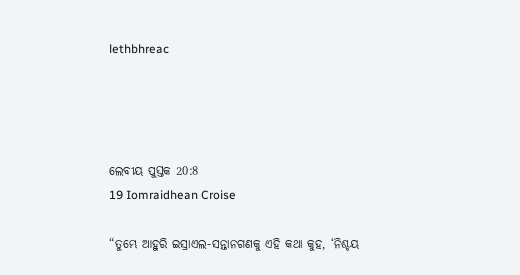lethbhreac




ଲେବୀୟ ପୁସ୍ତକ 20:8
19 Iomraidhean Croise

“ତୁମ୍ଭେ ଆହୁରି ଇସ୍ରାଏଲ-ସନ୍ତାନଗଣକୁ ଏହି କଥା କୁହ, ‘ନିଶ୍ଚୟ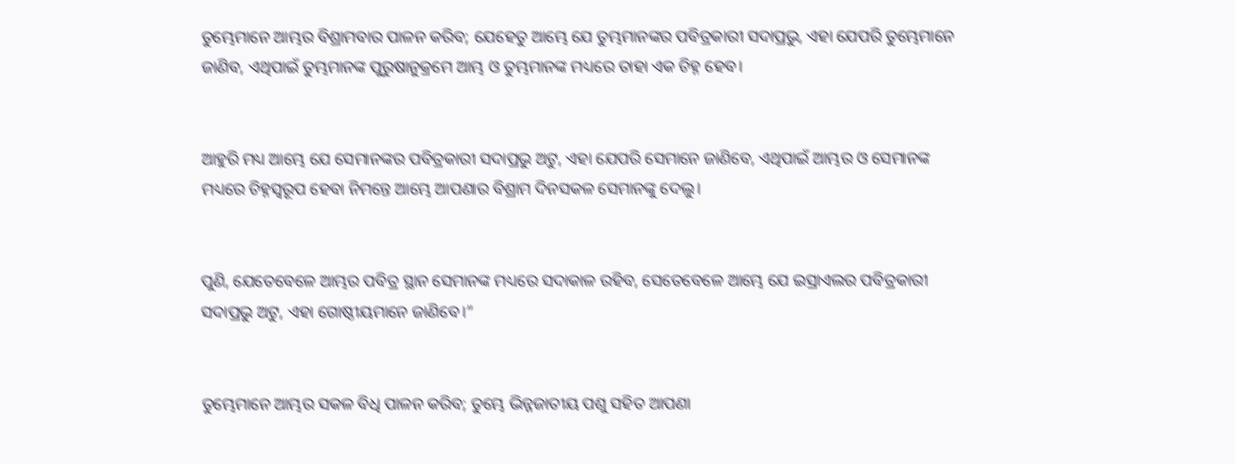ତୁମ୍ଭେମାନେ ଆମ୍ଭର ବିଶ୍ରାମବାର ପାଳନ କରିବ; ଯେହେତୁ ଆମ୍ଭେ ଯେ ତୁମ୍ଭମାନଙ୍କର ପବିତ୍ରକାରୀ ସଦାପ୍ରଭୁ, ଏହା ଯେପରି ତୁମ୍ଭେମାନେ ଜାଣିବ, ଏଥିପାଇଁ ତୁମ୍ଭମାନଙ୍କ ପୁରୁଷାନୁକ୍ରମେ ଆମ୍ଭ ଓ ତୁମ୍ଭମାନଙ୍କ ମଧ୍ୟରେ ତାହା ଏକ ଚିହ୍ନ ହେବ।


ଆହୁରି ମଧ୍ୟ ଆମ୍ଭେ ଯେ ସେମାନଙ୍କର ପବିତ୍ରକାରୀ ସଦାପ୍ରଭୁ ଅଟୁ, ଏହା ଯେପରି ସେମାନେ ଜାଣିବେ, ଏଥିପାଇଁ ଆମ୍ଭର ଓ ସେମାନଙ୍କ ମଧ୍ୟରେ ଚିହ୍ନସ୍ୱରୂପ ହେବା ନିମନ୍ତେ ଆମ୍ଭେ ଆପଣାର ବିଶ୍ରାମ ଦିନସକଳ ସେମାନଙ୍କୁ ଦେଲୁ।


ପୁଣି, ଯେତେବେଳେ ଆମ୍ଭର ପବିତ୍ର ସ୍ଥାନ ସେମାନଙ୍କ ମଧ୍ୟରେ ସଦାକାଳ ରହିବ, ସେତେବେଳେ ଆମ୍ଭେ ଯେ ଇସ୍ରାଏଲର ପବିତ୍ରକାରୀ ସଦାପ୍ରଭୁ ଅଟୁ, ଏହା ଗୋଷ୍ଠୀୟମାନେ ଜାଣିବେ।”


ତୁମ୍ଭେମାନେ ଆମ୍ଭର ସକଳ ବିଧି ପାଳନ କରିବ; ତୁମ୍ଭେ ଭିନ୍ନଜାତୀୟ ପଶୁ ସହିତ ଆପଣା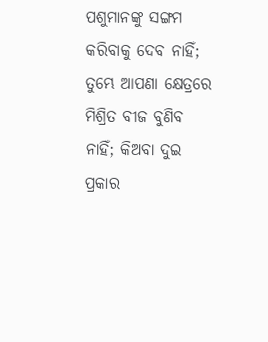ପଶୁମାନଙ୍କୁ ସଙ୍ଗମ କରିବାକୁ ଦେବ ନାହିଁ; ତୁମ୍ଭେ ଆପଣା କ୍ଷେତ୍ରରେ ମିଶ୍ରିତ ବୀଜ ବୁଣିବ ନାହିଁ; କିଅବା ଦୁଇ ପ୍ରକାର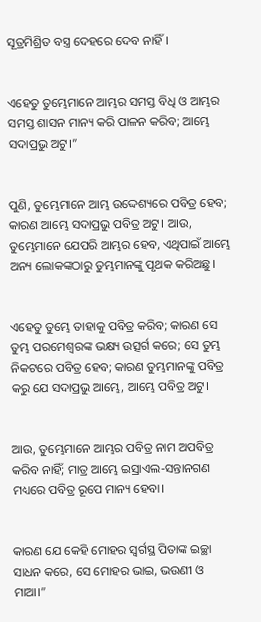ସୂତ୍ରମିଶ୍ରିତ ବସ୍ତ୍ର ଦେହରେ ଦେବ ନାହିଁ।


ଏହେତୁ ତୁମ୍ଭେମାନେ ଆମ୍ଭର ସମସ୍ତ ବିଧି ଓ ଆମ୍ଭର ସମସ୍ତ ଶାସନ ମାନ୍ୟ କରି ପାଳନ କରିବ; ଆମ୍ଭେ ସଦାପ୍ରଭୁ ଅଟୁ।”


ପୁଣି, ତୁମ୍ଭେମାନେ ଆମ୍ଭ ଉଦ୍ଦେଶ୍ୟରେ ପବିତ୍ର ହେବ; କାରଣ ଆମ୍ଭେ ସଦାପ୍ରଭୁ ପବିତ୍ର ଅଟୁ। ଆଉ, ତୁମ୍ଭେମାନେ ଯେପରି ଆମ୍ଭର ହେବ, ଏଥିପାଇଁ ଆମ୍ଭେ ଅନ୍ୟ ଲୋକଙ୍କଠାରୁ ତୁମ୍ଭମାନଙ୍କୁ ପୃଥକ କରିଅଛୁ।


ଏହେତୁ ତୁମ୍ଭେ ତାହାକୁ ପବିତ୍ର କରିବ; କାରଣ ସେ ତୁମ୍ଭ ପରମେଶ୍ୱରଙ୍କ ଭକ୍ଷ୍ୟ ଉତ୍ସର୍ଗ କରେ; ସେ ତୁମ୍ଭ ନିକଟରେ ପବିତ୍ର ହେବ; କାରଣ ତୁମ୍ଭମାନଙ୍କୁ ପବିତ୍ର କରୁ ଯେ ସଦାପ୍ରଭୁ ଆମ୍ଭେ, ଆମ୍ଭେ ପବିତ୍ର ଅଟୁ।


ଆଉ, ତୁମ୍ଭେମାନେ ଆମ୍ଭର ପବିତ୍ର ନାମ ଅପବିତ୍ର କରିବ ନାହିଁ; ମାତ୍ର ଆମ୍ଭେ ଇସ୍ରାଏଲ-ସନ୍ତାନଗଣ ମଧ୍ୟରେ ପବିତ୍ର ରୂପେ ମାନ୍ୟ ହେବା।


କାରଣ ଯେ କେହି ମୋହର ସ୍ୱର୍ଗସ୍ଥ ପିତାଙ୍କ ଇଚ୍ଛା ସାଧନ କରେ, ସେ ମୋହର ଭାଇ, ଭଉଣୀ ଓ ମାଆ।”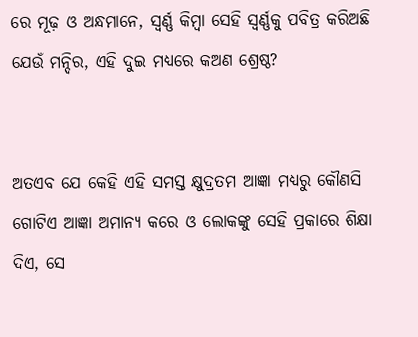ରେ ମୂଢ଼ ଓ ଅନ୍ଧମାନେ, ସ୍ୱର୍ଣ୍ଣ କିମ୍ବା ସେହି ସ୍ୱର୍ଣ୍ଣକୁ ପବିତ୍ର କରିଅଛି ଯେଉଁ ମନ୍ଦିର, ଏହି ଦୁଇ ମଧ୍ୟରେ କଅଣ ଶ୍ରେଷ୍ଠ?


ଅତଏବ ଯେ କେହି ଏହି ସମସ୍ତ କ୍ଷୁଦ୍ରତମ ଆଜ୍ଞା ମଧ୍ୟରୁ କୌଣସି ଗୋଟିଏ ଆଜ୍ଞା ଅମାନ୍ୟ କରେ ଓ ଲୋକଙ୍କୁ ସେହି ପ୍ରକାରେ ଶିକ୍ଷା ଦିଏ, ସେ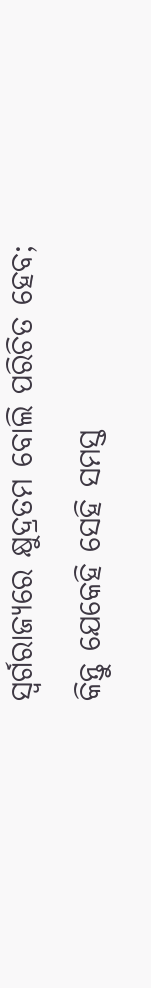ସ୍ୱର୍ଗରାଜ୍ୟରେ କ୍ଷୁଦ୍ରତମ ବୋଲି ପରିଚିତ ହେବ; କିନ୍ତୁ ଯେକେହି ସେହି ସମସ୍ତ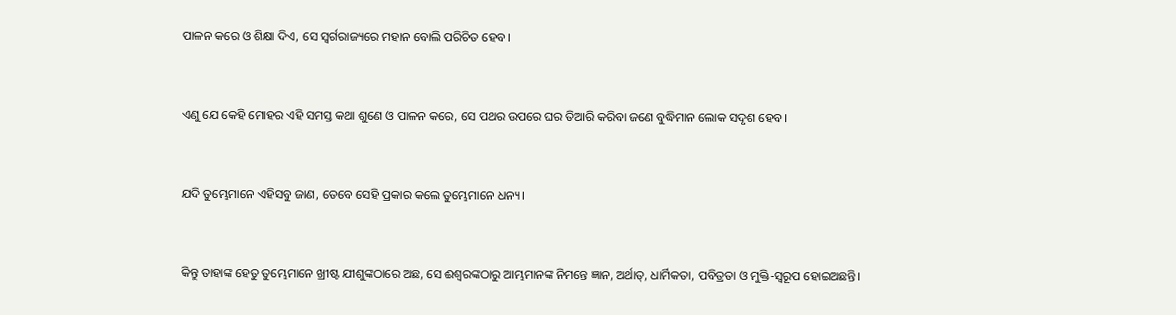ପାଳନ କରେ ଓ ଶିକ୍ଷା ଦିଏ, ସେ ସ୍ୱର୍ଗରାଜ୍ୟରେ ମହାନ ବୋଲି ପରିଚିତ ହେବ।


ଏଣୁ ଯେ କେହି ମୋହର ଏହି ସମସ୍ତ କଥା ଶୁଣେ ଓ ପାଳନ କରେ, ସେ ପଥର ଉପରେ ଘର ତିଆରି କରିବା ଜଣେ ବୁଦ୍ଧିମାନ ଲୋକ ସଦୃଶ ହେବ।


ଯଦି ତୁମ୍ଭେମାନେ ଏହିସବୁ ଜାଣ, ତେବେ ସେହି ପ୍ରକାର କଲେ ତୁମ୍ଭେମାନେ ଧନ୍ୟ।


କିନ୍ତୁ ତାହାଙ୍କ ହେତୁ ତୁମ୍ଭେମାନେ ଖ୍ରୀଷ୍ଟ ଯୀଶୁଙ୍କଠାରେ ଅଛ, ସେ ଈଶ୍ବରଙ୍କଠାରୁ ଆମ୍ଭମାନଙ୍କ ନିମନ୍ତେ ଜ୍ଞାନ, ଅର୍ଥାତ୍‍, ଧାର୍ମିକତା, ପବିତ୍ରତା ଓ ମୁକ୍ତି-ସ୍ୱରୂପ ହୋଇଅଛନ୍ତି।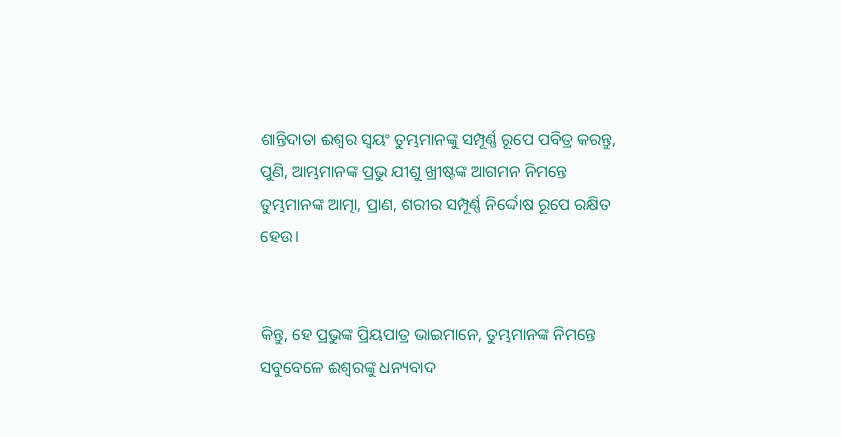ଶାନ୍ତିଦାତା ଈଶ୍ବର ସ୍ୱୟଂ ତୁମ୍ଭମାନଙ୍କୁ ସମ୍ପୂର୍ଣ୍ଣ ରୂପେ ପବିତ୍ର କରନ୍ତୁ, ପୁଣି, ଆମ୍ଭମାନଙ୍କ ପ୍ରଭୁ ଯୀଶୁ ଖ୍ରୀଷ୍ଟଙ୍କ ଆଗମନ ନିମନ୍ତେ ତୁମ୍ଭମାନଙ୍କ ଆତ୍ମା, ପ୍ରାଣ, ଶରୀର ସମ୍ପୂର୍ଣ୍ଣ ନିର୍ଦ୍ଦୋଷ ରୂପେ ରକ୍ଷିତ ହେଉ।


କିନ୍ତୁ, ହେ ପ୍ରଭୁଙ୍କ ପ୍ରିୟପାତ୍ର ଭାଇମାନେ, ତୁମ୍ଭମାନଙ୍କ ନିମନ୍ତେ ସବୁବେଳେ ଈଶ୍ବରଙ୍କୁ ଧନ୍ୟବାଦ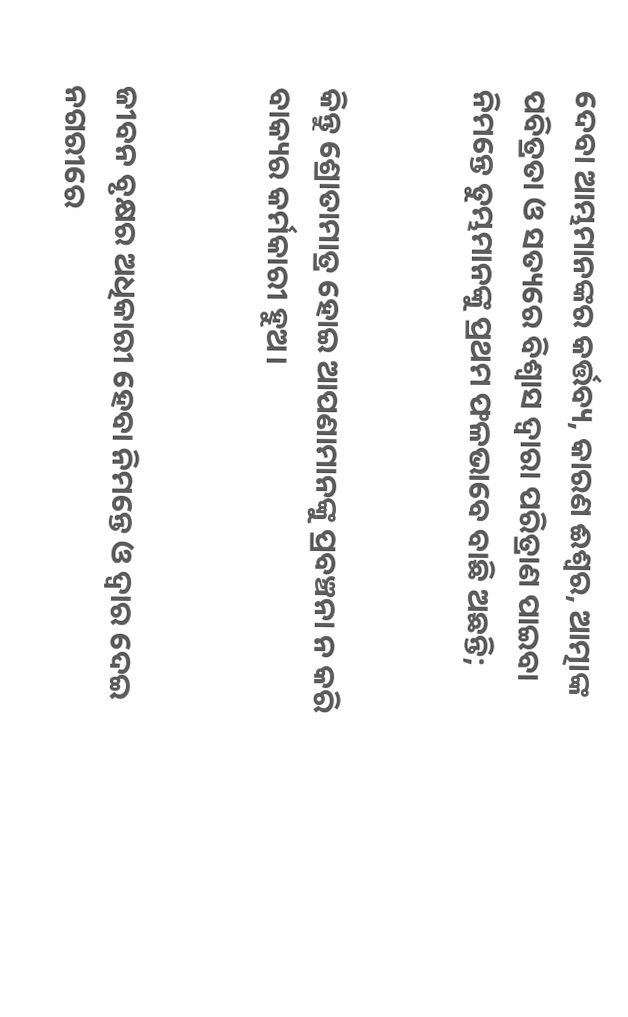ଦେବା ଆମ୍ଭମାନଙ୍କର କର୍ତ୍ତବ୍ୟ, କାରଣ ଈଶ୍ବର, ଆତ୍ମାଙ୍କ ପବିତ୍ରତା ଓ ସତ୍ୟରେ ବିଶ୍ୱାସ ଦ୍ୱାରା ପରିତ୍ରାଣ ପାଇବା ନିମନ୍ତେ ତୁମ୍ଭମାନଙ୍କୁ ପ୍ରଥମ ଫଳଭାବେ ବାଛି ଅଛନ୍ତି;


କିନ୍ତୁ ଶ୍ରୋତାମାତ୍ର ହୋଇ ଆପଣାମାନଙ୍କୁ ପ୍ରବଞ୍ଚନା ନ କରି ବାକ୍ୟର କର୍ମକାରୀ ହୁଅ।


ଜୀବନ ବୃକ୍ଷର ଅଧିକାରୀ ହେବା ନିମନ୍ତେ ଓ ଦ୍ୱାର ଦେଇ ନଗରୀରେ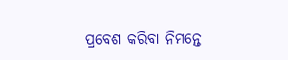ପ୍ରବେଶ କରିବା ନିମନ୍ତେ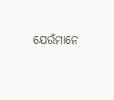ଯେଉଁମାନେ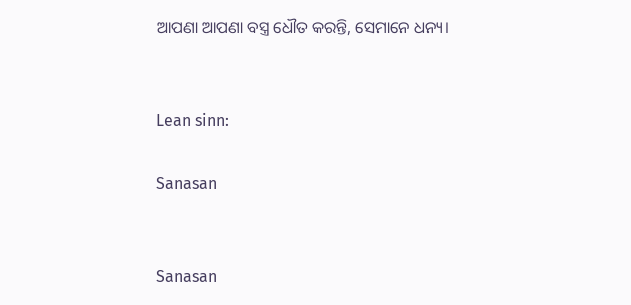ଆପଣା ଆପଣା ବସ୍ତ୍ର ଧୌତ କରନ୍ତି, ସେମାନେ ଧନ୍ୟ।


Lean sinn:

Sanasan


Sanasan